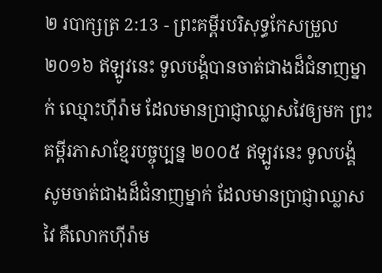២ របាក្សត្រ 2:13 - ព្រះគម្ពីរបរិសុទ្ធកែសម្រួល ២០១៦ ឥឡូវនេះ ទូលបង្គំបានចាត់ជាងដ៏ជំនាញម្នាក់ ឈ្មោះហ៊ីរ៉ាម ដែលមានប្រាជ្ញាឈ្លាសវៃឲ្យមក ព្រះគម្ពីរភាសាខ្មែរបច្ចុប្បន្ន ២០០៥ ឥឡូវនេះ ទូលបង្គំសូមចាត់ជាងដ៏ជំនាញម្នាក់ ដែលមានប្រាជ្ញាឈ្លាសវៃ គឺលោកហ៊ីរ៉ាម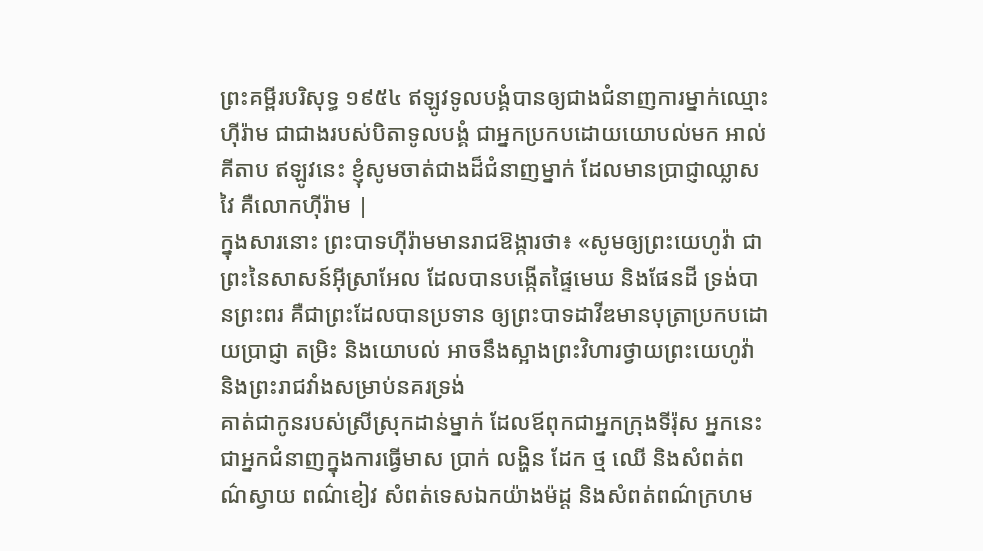ព្រះគម្ពីរបរិសុទ្ធ ១៩៥៤ ឥឡូវទូលបង្គំបានឲ្យជាងជំនាញការម្នាក់ឈ្មោះហ៊ីរ៉ាម ជាជាងរបស់បិតាទូលបង្គំ ជាអ្នកប្រកបដោយយោបល់មក អាល់គីតាប ឥឡូវនេះ ខ្ញុំសូមចាត់ជាងដ៏ជំនាញម្នាក់ ដែលមានប្រាជ្ញាឈ្លាសវៃ គឺលោកហ៊ីរ៉ាម |
ក្នុងសារនោះ ព្រះបាទហ៊ីរ៉ាមមានរាជឱង្ការថា៖ «សូមឲ្យព្រះយេហូវ៉ា ជាព្រះនៃសាសន៍អ៊ីស្រាអែល ដែលបានបង្កើតផ្ទៃមេឃ និងផែនដី ទ្រង់បានព្រះពរ គឺជាព្រះដែលបានប្រទាន ឲ្យព្រះបាទដាវីឌមានបុត្រាប្រកបដោយប្រាជ្ញា តម្រិះ និងយោបល់ អាចនឹងស្អាងព្រះវិហារថ្វាយព្រះយេហូវ៉ា និងព្រះរាជវាំងសម្រាប់នគរទ្រង់
គាត់ជាកូនរបស់ស្រីស្រុកដាន់ម្នាក់ ដែលឪពុកជាអ្នកក្រុងទីរ៉ុស អ្នកនេះជាអ្នកជំនាញក្នុងការធ្វើមាស ប្រាក់ លង្ហិន ដែក ថ្ម ឈើ និងសំពត់ពណ៌ស្វាយ ពណ៌ខៀវ សំពត់ទេសឯកយ៉ាងម៉ដ្ដ និងសំពត់ពណ៌ក្រហម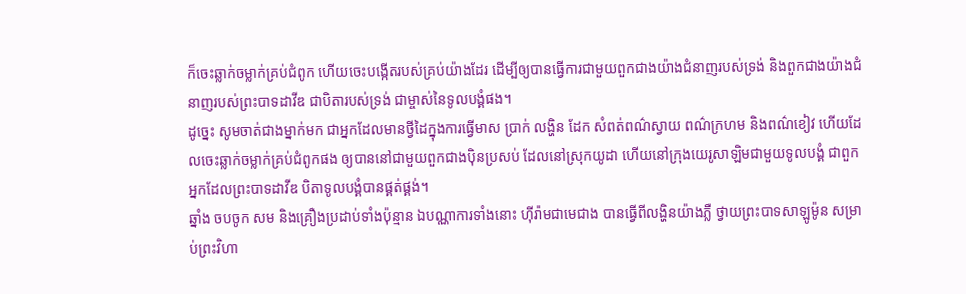ក៏ចេះឆ្លាក់ចម្លាក់គ្រប់ជំពូក ហើយចេះបង្កើតរបស់គ្រប់យ៉ាងដែរ ដើម្បីឲ្យបានធ្វើការជាមួយពួកជាងយ៉ាងជំនាញរបស់ទ្រង់ និងពួកជាងយ៉ាងជំនាញរបស់ព្រះបាទដាវីឌ ជាបិតារបស់ទ្រង់ ជាម្ចាស់នៃទូលបង្គំផង។
ដូច្នេះ សូមចាត់ជាងម្នាក់មក ជាអ្នកដែលមានថ្វីដៃក្នុងការធ្វើមាស ប្រាក់ លង្ហិន ដែក សំពត់ពណ៌ស្វាយ ពណ៌ក្រហម និងពណ៌ខៀវ ហើយដែលចេះឆ្លាក់ចម្លាក់គ្រប់ជំពូកផង ឲ្យបាននៅជាមួយពួកជាងប៉ិនប្រសប់ ដែលនៅស្រុកយូដា ហើយនៅក្រុងយេរូសាឡិមជាមួយទូលបង្គំ ជាពួកអ្នកដែលព្រះបាទដាវីឌ បិតាទូលបង្គំបានផ្គត់ផ្គង់។
ឆ្នាំង ចបចូក សម និងគ្រឿងប្រដាប់ទាំងប៉ុន្មាន ឯបណ្ណាការទាំងនោះ ហ៊ីរ៉ាមជាមេជាង បានធ្វើពីលង្ហិនយ៉ាងភ្លឺ ថ្វាយព្រះបាទសាឡូម៉ូន សម្រាប់ព្រះវិហា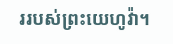ររបស់ព្រះយេហូវ៉ា។